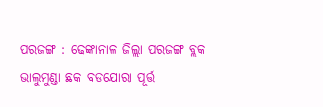ପରଜଙ୍ଗ : ଢେଙ୍କାନାଳ ଜିଲ୍ଲା ପରଜଙ୍ଗ ବ୍ଲକ ଭାଲୁମୁଣ୍ଡା ଛକ ବଡଯୋରା ପୂର୍ତ୍ତ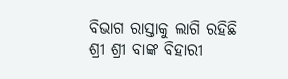ବିଭାଗ ରାସ୍ତାକୁ ଲାଗି ରହିଛି ଶ୍ରୀ ଶ୍ରୀ ବାଙ୍କ ବିହାରୀ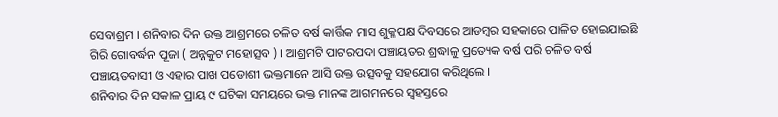ସେବାଶ୍ରମ । ଶନିବାର ଦିନ ଉକ୍ତ ଆଶ୍ରମରେ ଚଳିତ ବର୍ଷ କାର୍ତ୍ତିକ ମାସ ଶୁକ୍ଳପକ୍ଷ ଦିବସରେ ଆଡମ୍ବର ସହକାରେ ପାଳିତ ହୋଇଯାଇଛି ଗିରି ଗୋବର୍ଦ୍ଧନ ପୂଜା ( ଅନ୍ନକୁଟ ମହୋତ୍ସବ ) । ଆଶ୍ରମଟି ପାଟରପଦା ପଞ୍ଚାୟତର ଶ୍ରଦ୍ଧାଳୁ ପ୍ରତ୍ୟେକ ବର୍ଷ ପରି ଚଳିତ ବର୍ଷ ପଞ୍ଚାୟତବାସୀ ଓ ଏହାର ପାଖ ପଡୋଶୀ ଭକ୍ତମାନେ ଆସି ଉକ୍ତ ଉତ୍ସବକୁ ସହଯୋଗ କରିଥିଲେ ।
ଶନିବାର ଦିନ ସକାଳ ପ୍ରାୟ ୯ ଘଟିକା ସମୟରେ ଭକ୍ତ ମାନଙ୍କ ଆଗମନରେ ସ୍ୱହସ୍ତରେ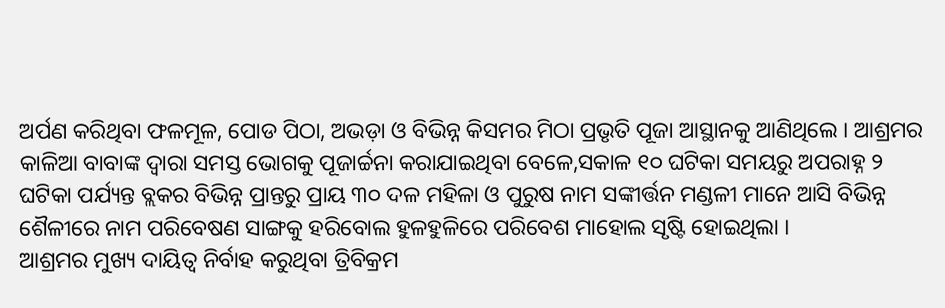ଅର୍ପଣ କରିଥିବା ଫଳମୂଳ, ପୋଡ ପିଠା, ଅଭଡ଼ା ଓ ବିଭିନ୍ନ କିସମର ମିଠା ପ୍ରଭୃତି ପୂଜା ଆସ୍ଥାନକୁ ଆଣିଥିଲେ । ଆଶ୍ରମର କାଳିଆ ବାବାଙ୍କ ଦ୍ବାରା ସମସ୍ତ ଭୋଗକୁ ପୂଜାର୍ଚ୍ଚନା କରାଯାଇଥିବା ବେଳେ,ସକାଳ ୧୦ ଘଟିକା ସମୟରୁ ଅପରାହ୍ନ ୨ ଘଟିକା ପର୍ଯ୍ୟନ୍ତ ବ୍ଲକର ବିଭିନ୍ନ ପ୍ରାନ୍ତରୁ ପ୍ରାୟ ୩୦ ଦଳ ମହିଳା ଓ ପୁରୁଷ ନାମ ସଙ୍କୀର୍ତ୍ତନ ମଣ୍ଡଳୀ ମାନେ ଆସି ବିଭିନ୍ନ ଶୈଳୀରେ ନାମ ପରିବେଷଣ ସାଙ୍ଗକୁ ହରିବୋଲ ହୁଳହୁଳିରେ ପରିବେଶ ମାହୋଲ ସୃଷ୍ଟି ହୋଇଥିଲା ।
ଆଶ୍ରମର ମୁଖ୍ୟ ଦାୟିତ୍ଵ ନିର୍ବାହ କରୁଥିବା ତ୍ରିବିକ୍ରମ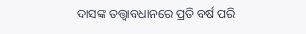ଦାସଙ୍କ ତତ୍ତ୍ଵାବଧାନରେ ପ୍ରତି ବର୍ଷ ପରି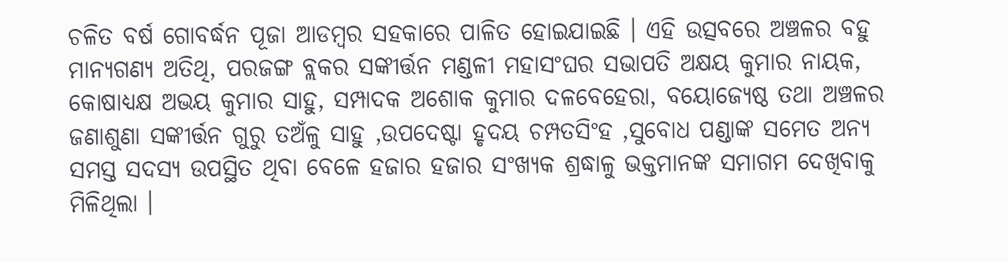ଚଳିତ ବର୍ଷ ଗୋବର୍ଦ୍ଧନ ପୂଜା ଆଡମ୍ବର ସହକାରେ ପାଳିତ ହୋଇଯାଇଛି । ଏହି ଉତ୍ସବରେ ଅଞ୍ଚଳର ବହୁ ମାନ୍ୟଗଣ୍ୟ ଅତିଥି, ପରଜଙ୍ଗ ବ୍ଲକର ସଙ୍କୀର୍ତ୍ତନ ମଣ୍ଡଳୀ ମହାସଂଘର ସଭାପତି ଅକ୍ଷୟ କୁମାର ନାୟକ, କୋଷାଧ୍ୟକ୍ଷ ଅଭୟ କୁମାର ସାହୁ, ସମ୍ପାଦକ ଅଶୋକ କୁମାର ଦଳବେହେରା, ବୟୋଜ୍ୟେଷ୍ଠ ତଥା ଅଞ୍ଚଳର ଜଣାଶୁଣା ସଙ୍କୀର୍ତ୍ତନ ଗୁରୁ ତଅଁଳୁ ସାହୁ ,ଉପଦେଷ୍ଟା ହୃଦୟ ଚମ୍ପତସିଂହ ,ସୁବୋଧ ପଣ୍ଡାଙ୍କ ସମେତ ଅନ୍ୟ ସମସ୍ତ ସଦସ୍ୟ ଉପସ୍ଥିତ ଥିବା ବେଳେ ହଜାର ହଜାର ସଂଖ୍ୟକ ଶ୍ରଦ୍ଧାଳୁ ଭକ୍ତମାନଙ୍କ ସମାଗମ ଦେଖିବାକୁ ମିଳିଥିଲା ।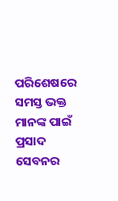ପରିଶେଷରେ ସମସ୍ତ ଭକ୍ତ ମାନଙ୍କ ପାଇଁ ପ୍ରସାଦ ସେବନର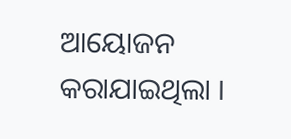ଆୟୋଜନ କରାଯାଇଥିଲା ।